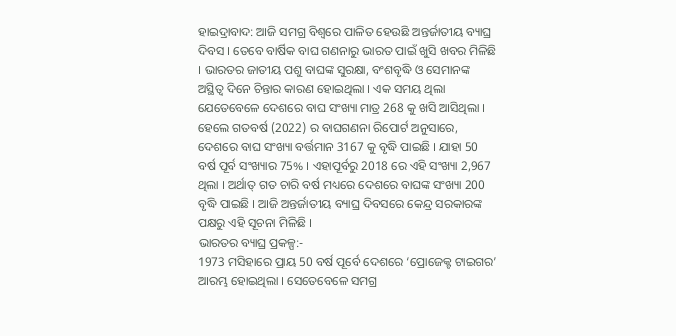ହାଇଦ୍ରାବାଦ: ଆଜି ସମଗ୍ର ବିଶ୍ବରେ ପାଳିତ ହେଉଛି ଅନ୍ତର୍ଜାତୀୟ ବ୍ୟାଘ୍ର ଦିବସ । ତେବେ ବାର୍ଷିକ ବାଘ ଗଣନାରୁ ଭାରତ ପାଇଁ ଖୁସି ଖବର ମିଳିଛି । ଭାରତର ଜାତୀୟ ପଶୁ ବାଘଙ୍କ ସୁରକ୍ଷା, ବଂଶବୃଦ୍ଧି ଓ ସେମାନଙ୍କ ଅସ୍ଥିତ୍ବ ଦିନେ ଚିନ୍ତାର କାରଣ ହୋଇଥିଲା । ଏକ ସମୟ ଥିଲା ଯେତେବେଳେ ଦେଶରେ ବାଘ ସଂଖ୍ୟା ମାତ୍ର 268 କୁ ଖସି ଆସିଥିଲା । ହେଲେ ଗତବର୍ଷ (2022) ର ବାଘଗଣନା ରିପୋର୍ଟ ଅନୁସାରେ, ଦେଶରେ ବାଘ ସଂଖ୍ୟା ବର୍ତ୍ତମାନ 3167 କୁ ବୃଦ୍ଧି ପାଇଛି । ଯାହା 50 ବର୍ଷ ପୂର୍ବ ସଂଖ୍ୟାର 75% । ଏହାପୂର୍ବରୁ 2018 ରେ ଏହି ସଂଖ୍ୟା 2,967 ଥିଲା । ଅର୍ଥାତ୍ ଗତ ଚାରି ବର୍ଷ ମଧ୍ୟରେ ଦେଶରେ ବାଘଙ୍କ ସଂଖ୍ୟା 200 ବୃଦ୍ଧି ପାଇଛି । ଆଜି ଅନ୍ତର୍ଜାତୀୟ ବ୍ୟାଘ୍ର ଦିବସରେ କେନ୍ଦ୍ର ସରକାରଙ୍କ ପକ୍ଷରୁ ଏହି ସୂଚନା ମିଳିଛି ।
ଭାରତର ବ୍ୟାଘ୍ର ପ୍ରକଳ୍ପ:-
1973 ମସିହାରେ ପ୍ରାୟ 50 ବର୍ଷ ପୂର୍ବେ ଦେଶରେ ‘ପ୍ରୋଜେକ୍ଟ ଟାଇଗର’ ଆରମ୍ଭ ହୋଇଥିଲା । ସେତେବେଳେ ସମଗ୍ର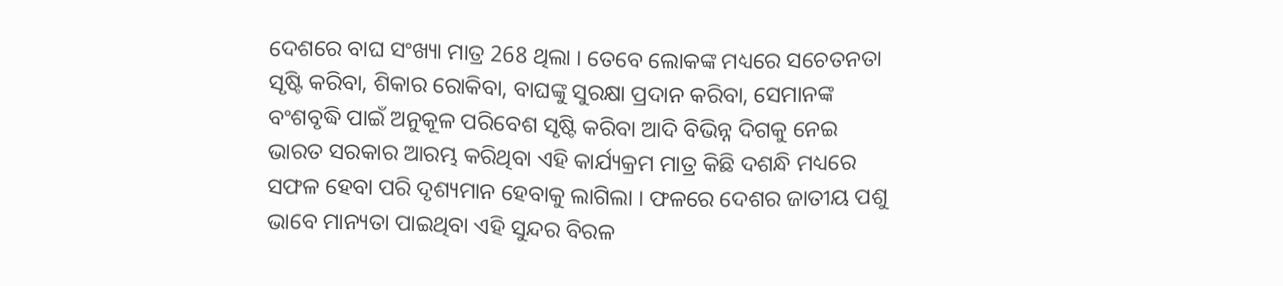ଦେଶରେ ବାଘ ସଂଖ୍ୟା ମାତ୍ର 268 ଥିଲା । ତେବେ ଲୋକଙ୍କ ମଧ୍ୟରେ ସଚେତନତା ସୃଷ୍ଟି କରିବା, ଶିକାର ରୋକିବା, ବାଘଙ୍କୁ ସୁରକ୍ଷା ପ୍ରଦାନ କରିବା, ସେମାନଙ୍କ ବଂଶବୃଦ୍ଧି ପାଇଁ ଅନୁକୂଳ ପରିବେଶ ସୃଷ୍ଟି କରିବା ଆଦି ବିଭିନ୍ନ ଦିଗକୁ ନେଇ ଭାରତ ସରକାର ଆରମ୍ଭ କରିଥିବା ଏହି କାର୍ଯ୍ୟକ୍ରମ ମାତ୍ର କିଛି ଦଶନ୍ଧି ମଧ୍ୟରେ ସଫଳ ହେବା ପରି ଦୃଶ୍ୟମାନ ହେବାକୁ ଲାଗିଲା । ଫଳରେ ଦେଶର ଜାତୀୟ ପଶୁ ଭାବେ ମାନ୍ୟତା ପାଇଥିବା ଏହି ସୁନ୍ଦର ବିରଳ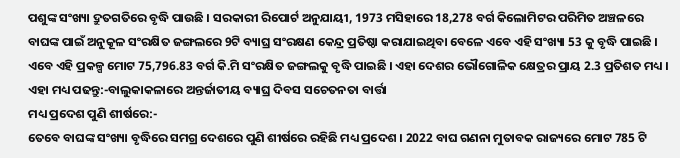ପଶୁଙ୍କ ସଂଖ୍ୟା ଦ୍ରୁତଗତିରେ ବୃଦ୍ଧି ପାଉଛି । ସରକାରୀ ରିପୋର୍ଟ ଅନୁଯାୟୀ, 1973 ମସିହାରେ 18,278 ବର୍ଗ କିଲୋମିଟର ପରିମିତ ଅଞ୍ଚଳରେ ବାଘଙ୍କ ପାଇଁ ଅନୁକୂଳ ସଂରକ୍ଷିତ ଜଙ୍ଗଲରେ 9ଟି ବ୍ୟାଘ୍ର ସଂରକ୍ଷଣ କେନ୍ଦ୍ର ପ୍ରତିଷ୍ଠା କରାଯାଇଥିବା ବେଳେ ଏବେ ଏହି ସଂଖ୍ୟା 53 କୁ ବୃଦ୍ଧି ପାଇଛି । ଏବେ ଏହି ପ୍ରକଳ୍ପ ମୋଟ 75,796.83 ବର୍ଗ କି.ମି ସଂରକ୍ଷିତ ଜଙ୍ଗଲକୁ ବୃଦ୍ଧି ପାଇଛି । ଏହା ଦେଶର ଭୌଗୋଳିକ କ୍ଷେତ୍ରର ପ୍ରାୟ 2.3 ପ୍ରତିଶତ ମଧ୍ୟ ।
ଏହା ମଧ୍ୟ ପଢନ୍ତୁ:-ବାଲୁକାକଳାରେ ଅନ୍ତର୍ଜାତୀୟ ବ୍ୟାଘ୍ର ଦିବସ ସଚେତନତା ବାର୍ତ୍ତା
ମଧ୍ୟ ପ୍ରଦେଶ ପୁଣି ଶୀର୍ଷରେ:-
ତେବେ ବାଘଙ୍କ ସଂଖ୍ୟା ବୃଦ୍ଧିରେ ସମଗ୍ର ଦେଶରେ ପୁଣି ଶୀର୍ଷରେ ରହିଛି ମଧ୍ୟ ପ୍ରଦେଶ । 2022 ବାଘ ଗଣନା ମୁତାବକ ରାଜ୍ୟରେ ମୋଟ 785 ଟି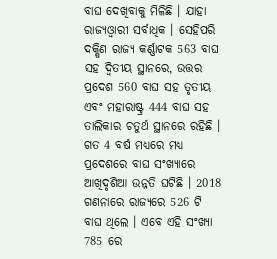ବାଘ ଦେଖିବାକୁ ମିଳିଛି । ଯାହା ରାଜ୍ୟଓ୍ବାରୀ ସର୍ବାଧିକ । ସେହିପରି ଦକ୍ଷିଣ ରାଜ୍ୟ କର୍ଣ୍ଣାଟକ 563 ବାଘ ସହ ଦ୍ୱିତୀୟ ସ୍ଥାନରେ, ଉତ୍ତର ପ୍ରଦେଶ 560 ବାଘ ସହ ତୃତୀୟ ଏବଂ ମହାରାଷ୍ଟ୍ର 444 ବାଘ ସହ ତାଲିକାର ଚତୁର୍ଥ ସ୍ଥାନରେ ରହିଛି । ଗତ 4 ବର୍ଷ ମଧ୍ୟରେ ମଧ୍ୟ ପ୍ରଦେଶରେ ବାଘ ସଂଖ୍ୟାରେ ଆଖିଦୃଶିଆ ଉନ୍ନତି ଘଟିଛି । 2018 ଗଣନାରେ ରାଜ୍ୟରେ 526 ଟି ବାଘ ଥିଲେ । ଏବେ ଏହି ସଂଖ୍ୟା 785 ରେ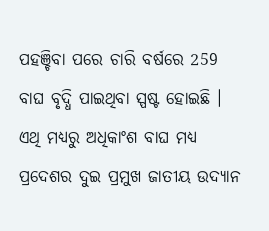ପହଞ୍ଚିବା ପରେ ଚାରି ବର୍ଷରେ 259 ବାଘ ବୃଦ୍ଧି ପାଇଥିବା ସ୍ପଷ୍ଟ ହୋଇଛି । ଏଥି ମଧ୍ୟରୁ ଅଧିକାଂଶ ବାଘ ମଧ୍ୟ ପ୍ରଦେଶର ଦୁଇ ପ୍ରମୁଖ ଜାତୀୟ ଉଦ୍ୟାନ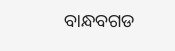ବାନ୍ଧବଗଡ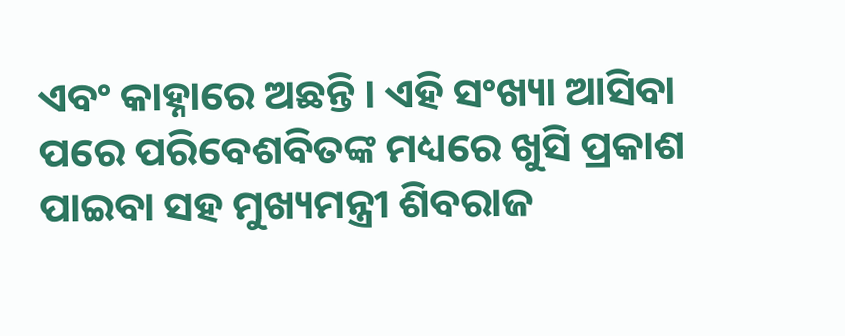ଏବଂ କାହ୍ନାରେ ଅଛନ୍ତି । ଏହି ସଂଖ୍ୟା ଆସିବା ପରେ ପରିବେଶବିତଙ୍କ ମଧ୍ୟରେ ଖୁସି ପ୍ରକାଶ ପାଇବା ସହ ମୁଖ୍ୟମନ୍ତ୍ରୀ ଶିବରାଜ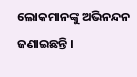ଲୋକମାନଙ୍କୁ ଅଭିନନ୍ଦନ ଜଣାଇଛନ୍ତି ।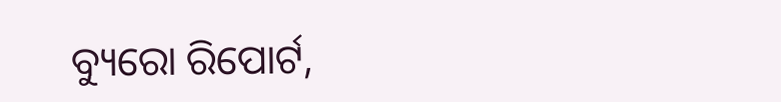ବ୍ୟୁରୋ ରିପୋର୍ଟ,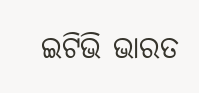ଇଟିଭି ଭାରତ